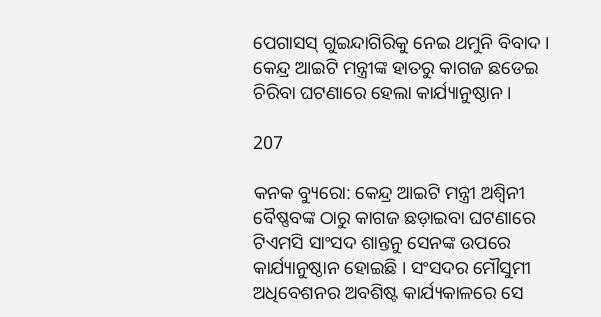ପେଗାସସ୍ ଗୁଇନ୍ଦାଗିରିକୁ ନେଇ ଥମୁନି ବିବାଦ । କେନ୍ଦ୍ର ଆଇଟି ମନ୍ତ୍ରୀଙ୍କ ହାତରୁ କାଗଜ ଛଡେଇ ଚିରିବା ଘଟଣାରେ ହେଲା କାର୍ଯ୍ୟାନୁଷ୍ଠାନ ।

207

କନକ ବ୍ୟୁରୋ: କେନ୍ଦ୍ର ଆଇଟି ମନ୍ତ୍ରୀ ଅଶ୍ୱିନୀ ବୈଷ୍ଣବଙ୍କ ଠାରୁ କାଗଜ ଛଡ଼ାଇବା ଘଟଣାରେ ଟିଏମସି ସାଂସଦ ଶାନ୍ତନୁ ସେନଙ୍କ ଉପରେ କାର୍ଯ୍ୟାନୁଷ୍ଠାନ ହୋଇଛି । ସଂସଦର ମୌସୁମୀ ଅଧିବେଶନର ଅବଶିଷ୍ଟ କାର୍ଯ୍ୟକାଳରେ ସେ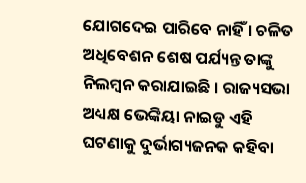ଯୋଗଦେଇ ପାରିବେ ନାହିଁ । ଚଳିତ ଅଧିବେଶନ ଶେଷ ପର୍ଯ୍ୟନ୍ତ ତାଙ୍କୁ ନିଲମ୍ବନ କରାଯାଇଛି । ରାଜ୍ୟସଭା ଅଧ୍ୟକ୍ଷ ଭେଙ୍କିୟା ନାଇଡୁ ଏହି ଘଟଣାକୁ ଦୁର୍ଭାଗ୍ୟଜନକ କହିବା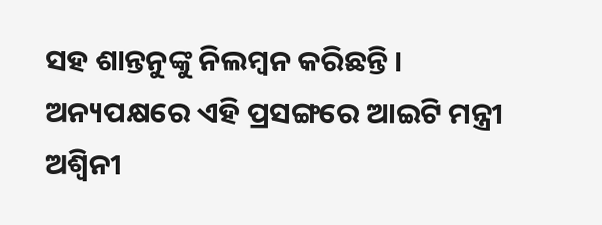ସହ ଶାନ୍ତନୁଙ୍କୁ ନିଲମ୍ବନ କରିଛନ୍ତି । ଅନ୍ୟପକ୍ଷରେ ଏହି ପ୍ରସଙ୍ଗରେ ଆଇଟି ମନ୍ତ୍ରୀ ଅଶ୍ୱିନୀ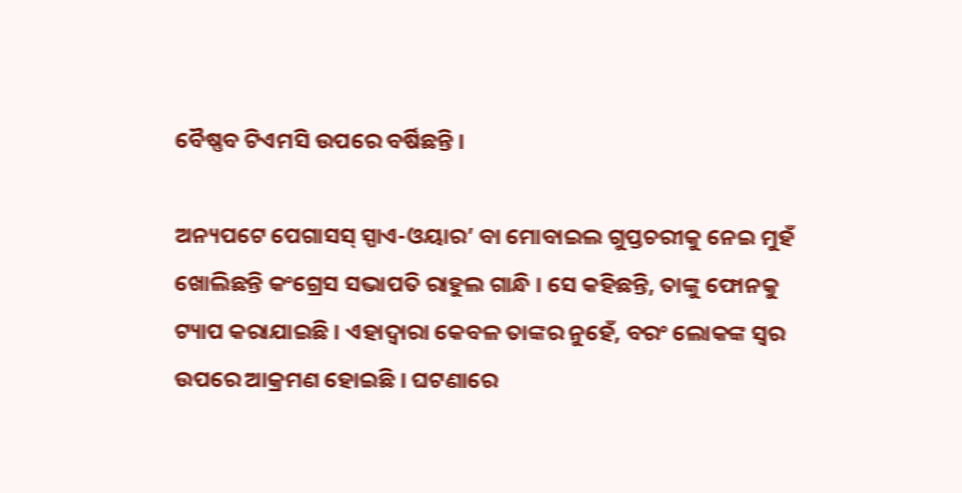ବୈଷ୍ଣବ ଟିଏମସି ଉପରେ ବର୍ଷିଛନ୍ତି ।

ଅନ୍ୟପଟେ ପେଗାସସ୍ ସ୍ପାଏ-ଓୟାର’ ବା ମୋବାଇଲ ଗୁପ୍ତଚରୀକୁ ନେଇ ମୁହଁ ଖୋଲିଛନ୍ତି କଂଗ୍ରେସ ସଭାପତି ରାହୁଲ ଗାନ୍ଧି । ସେ କହିଛନ୍ତି, ତାଙ୍କୁ ଫୋନକୁ ଟ୍ୟାପ କରାଯାଇଛି । ଏହାଦ୍ୱାରା କେବଳ ତାଙ୍କର ନୁହେଁ, ବରଂ ଲୋକଙ୍କ ସ୍ୱର ଉପରେ ଆକ୍ରମଣ ହୋଇଛି । ଘଟଣାରେ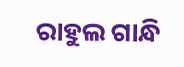ରାହୁଲ ଗାନ୍ଧି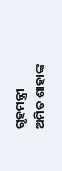ଗୃହମନ୍ତ୍ରୀ ଅମିତ ଶାହାଙ୍କ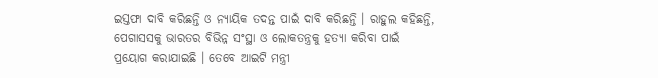ଇସ୍ତଫା ଦାବି କରିଛନ୍ତି ଓ ନ୍ୟାୟିକ ତଦନ୍ତ ପାଇଁ ଦାବି କରିଛନ୍ତି । ରାହୁଲ କହିଛନ୍ତି, ପେଗାସସକୁ ଭାରତର ବିଭିନ୍ନ ସଂସ୍ଥା ଓ ଲୋକତନ୍ତ୍ରକୁ ହତ୍ୟା କରିବା ପାଇଁ ପ୍ରୟୋଗ କରାଯାଇଛି । ତେବେ ଆଇଟି ମନ୍ତ୍ରୀ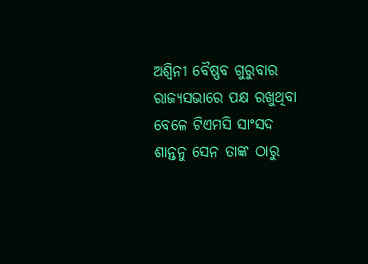ଅଶ୍ୱିନୀ ବୈଷ୍ଣବ ଗୁରୁବାର ରାଜ୍ୟସଭାରେ ପକ୍ଷ ରଖୁଥିବା ବେଳେ ଟିଏମସି ସାଂସଦ ଶାନ୍ତନୁ ସେନ ତାଙ୍କ ଠାରୁ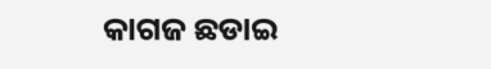କାଗଜ ଛଡାଇ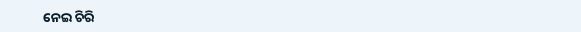ନେଇ ଚିରି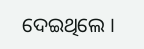ଦେଇଥିଲେ ।